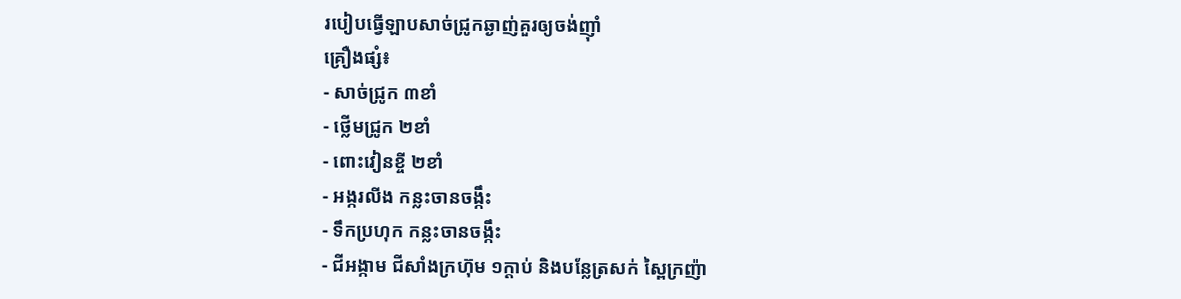របៀបធ្វើឡាបសាច់ជ្រូកឆ្ងាញ់គួរឲ្យចង់ញ៉ាំ
គ្រឿងផ្សំ៖
- សាច់ជ្រូក ៣ខាំ
- ថ្លើមជ្រូក ២ខាំ
- ពោះវៀនខ្ចី ២ខាំ
- អង្ករលីង កន្លះចានចង្កឹះ
- ទឹកប្រហុក កន្លះចានចង្កឹះ
- ជីអង្កាម ជីសាំងក្រហ៊ុម ១ក្ដាប់ និងបន្លែត្រសក់ ស្ពៃក្រញ៉ា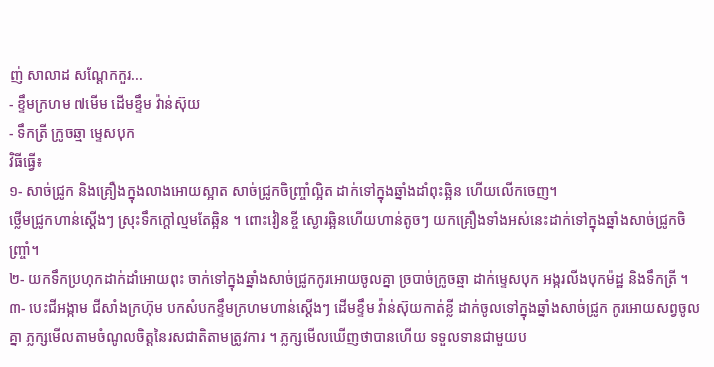ញ់ សាលាដ សណ្ដែកកួរ...
- ខ្ទឹមក្រហម ៧មើម ដើមខ្ទឹម វ៉ាន់ស៊ុយ
- ទឹកត្រី ក្រូចឆ្មា ម្ទេសបុក
វិធីធ្វើ៖
១- សាច់ជ្រូក និងគ្រឿងក្នុងលាងអោយស្អាត សាច់ជ្រូកចិញ្ច្រាំល្អិត ដាក់ទៅក្នុងឆ្នាំងដាំពុះឆ្អិន ហើយលើកចេញ។
ថ្លើមជ្រូកហាន់ស្ដើងៗ ស្រុះទឹកក្ដៅល្មមតែឆ្អិន ។ ពោះវៀនខ្ចី ស្ងោរឆ្អិនហើយហាន់តូចៗ យកគ្រឿងទាំងអស់នេះដាក់ទៅក្នុងឆ្នាំងសាច់ជ្រូកចិញ្ច្រាំ។
២- យកទឹកប្រហុកដាក់ដាំអោយពុះ ចាក់ទៅក្នុងឆ្នាំងសាច់ជ្រូកកូរអោយចូលគ្នា ច្របាច់ក្រូចឆ្មា ដាក់ម្ទេសបុក អង្ករលីងបុកម៉ដ្ឋ និងទឹកត្រី ។
៣- បេះជីអង្កាម ជីសាំងក្រហ៊ុម បកសំបកខ្ទឹមក្រហមហាន់ស្ដើងៗ ដើមខ្ទឹម វ៉ាន់ស៊ុយកាត់ខ្លី ដាក់ចូលទៅក្នុងឆ្នាំងសាច់ជ្រូក កូរអោយសព្វចូលគ្នា ភ្លក្សមើលតាមចំណូលចិត្ដនៃរសជាតិតាមត្រូវការ ។ ភ្លក្សមើលឃើញថាបានហើយ ទទួលទានជាមួយប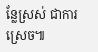ន្លែស្រស់ ជាការស្រេច៕